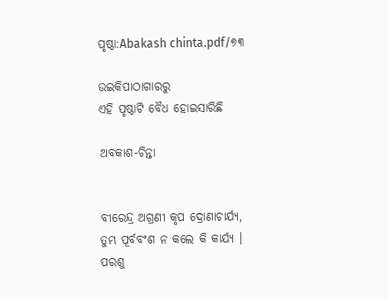ପୃଷ୍ଠା:Abakash chinta.pdf/୭୩

ଉଇକିପାଠାଗାର‌ରୁ
ଏହି ପୃଷ୍ଠାଟି ବୈଧ ହୋଇସାରିଛି

ଅବକାଶ-ଚିନ୍ତା


ବୀରେନ୍ଦ୍ର ଅଗ୍ରଣୀ କୃପ ଦ୍ରୋଣାଚାର୍ଯ୍ୟ,
ତୁମ୍ଭ ପୂର୍ବବଂଶ ନ କଲେ କି କାର୍ଯ୍ୟ ।
ପରଶୁ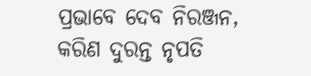ପ୍ରଭାବେ ଦେବ ନିରଞ୍ଜନ,
କରିଣ ଦୁରନ୍ତ ନୃପତି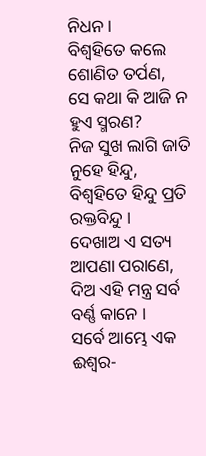ନିଧନ ।
ବିଶ୍ୱହିତେ କଲେ ଶୋଣିତ ତର୍ପଣ,
ସେ କଥା କି ଆଜି ନ ହୁଏ ସ୍ମରଣ?
ନିଜ ସୁଖ ଲାଗି ଜାତି ନୁହେ ହିନ୍ଦୁ,
ବିଶ୍ୱହିତେ ହିନ୍ଦୁ ପ୍ରତି ରକ୍ତବିନ୍ଦୁ ।
ଦେଖାଅ ଏ ସତ୍ୟ ଆପଣା ପରାଣେ,
ଦିଅ ଏହି ମନ୍ତ୍ର ସର୍ବ ବର୍ଣ୍ଣ କାନେ ।
ସର୍ବେ ଆମ୍ଭେ ଏକ ଈଶ୍ୱର-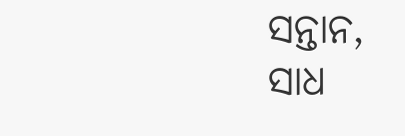ସନ୍ତାନ,
ସାଧ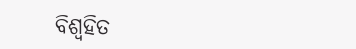ବିଶ୍ୱହିତ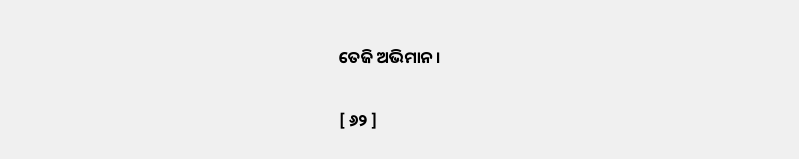ତେଜି ଅଭିମାନ ।

[ ୬୨ ]